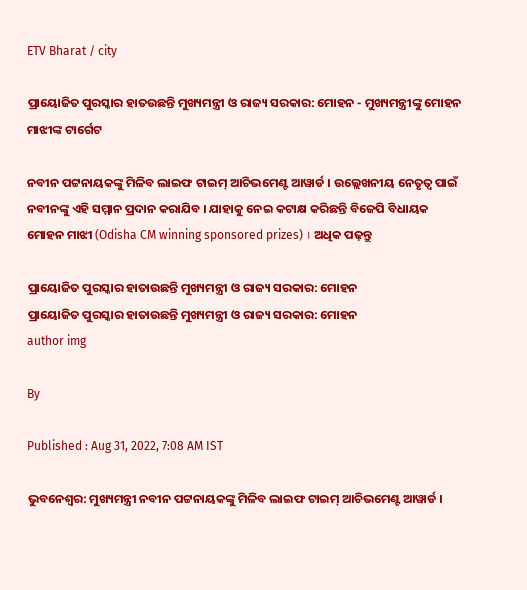ETV Bharat / city

ପ୍ରାୟୋଜିତ ପୁରସ୍କାର ହାତଉଛନ୍ତି ମୁଖ୍ୟମନ୍ତ୍ରୀ ଓ ରାଜ୍ୟ ସରକାର: ମୋହନ - ମୁଖ୍ୟମନ୍ତ୍ରୀଙ୍କୁ ମୋହନ ମାଝୀଙ୍କ ଟାର୍ଗେଟ

ନବୀନ ପଟ୍ଟନାୟକଙ୍କୁ ମିଳିବ ଲାଇଫ ଟାଇମ୍ ଆଚିଭମେଣ୍ଟ ଆୱାର୍ଡ । ଉଲ୍ଲେଖନୀୟ ନେତୃତ୍ବ ପାଇଁ ନବୀନଙ୍କୁ ଏହି ସମ୍ମାନ ପ୍ରଦାନ କରାଯିବ । ଯାହାକୁ ନେଇ କଟାକ୍ଷ କରିଛନ୍ତି ବିଜେପି ବିଧାୟକ ମୋହନ ମାଝୀ (Odisha CM winning sponsored prizes) । ଅଧିକ ପଢ଼ନ୍ତୁ

ପ୍ରାୟୋଜିତ ପୁରସ୍କାର ହାତାଉଛନ୍ତି ମୁଖ୍ୟମନ୍ତ୍ରୀ ଓ ରାଜ୍ୟ ସରକାର: ମୋହନ
ପ୍ରାୟୋଜିତ ପୁରସ୍କାର ହାତାଉଛନ୍ତି ମୁଖ୍ୟମନ୍ତ୍ରୀ ଓ ରାଜ୍ୟ ସରକାର: ମୋହନ
author img

By

Published : Aug 31, 2022, 7:08 AM IST

ଭୁବନେଶ୍ବର: ମୁଖ୍ୟମନ୍ତ୍ରୀ ନବୀନ ପଟ୍ଟନାୟକଙ୍କୁ ମିଳିବ ଲାଇଫ ଟାଇମ୍ ଆଚିଭମେଣ୍ଟ ଆୱାର୍ଡ ।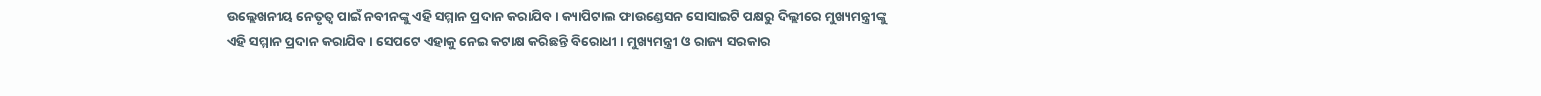ଉଲ୍ଲେଖନୀୟ ନେତୃତ୍ବ ପାଇଁ ନବୀନଙ୍କୁ ଏହି ସମ୍ମାନ ପ୍ରଦାନ କରାଯିବ । କ୍ୟାପିଟାଲ ଫାଉଣ୍ଡେସନ ସୋସାଇଟି ପକ୍ଷରୁ ଦିଲ୍ଲୀରେ ମୁଖ୍ୟମନ୍ତ୍ରୀଙ୍କୁ ଏହି ସମ୍ମାନ ପ୍ରଦାନ କରାଯିବ । ସେପଟେ ଏହାକୁ ନେଇ କଟାକ୍ଷ କରିଛନ୍ତି ବିରୋଧୀ । ମୁଖ୍ୟମନ୍ତ୍ରୀ ଓ ରାଜ୍ୟ ସରକାର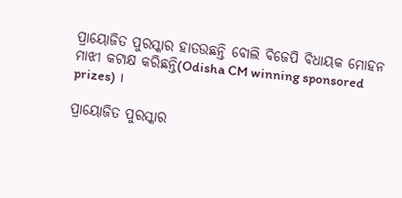ପ୍ରାୟୋଜିତ ପୁରସ୍କାର ହାତଉଛନ୍ତି ବୋଲି ବିଜେପି ବିଧାୟକ ମୋହନ ମାଝୀ କଟାକ୍ଷ କରିଛନ୍ତି(Odisha CM winning sponsored prizes) ।

ପ୍ରାୟୋଜିତ ପୁରସ୍କାର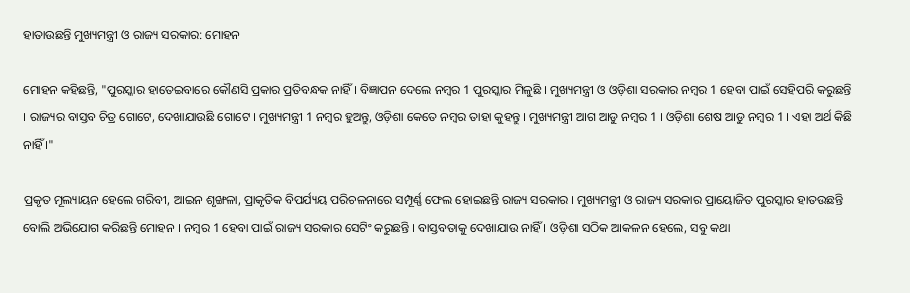ହାତାଉଛନ୍ତି ମୁଖ୍ୟମନ୍ତ୍ରୀ ଓ ରାଜ୍ୟ ସରକାର: ମୋହନ

ମୋହନ କହିଛନ୍ତି, "ପୁରସ୍କାର ହାତେଇବାରେ କୌଣସି ପ୍ରକାର ପ୍ରତିବନ୍ଧକ ନାହିଁ । ବିଜ୍ଞାପନ ଦେଲେ ନମ୍ବର 1 ପୁରସ୍କାର ମିଳୁଛି । ମୁଖ୍ୟମନ୍ତ୍ରୀ ଓ ଓଡ଼ିଶା ସରକାର ନମ୍ବର 1 ହେବା ପାଇଁ ସେହିପରି କରୁଛନ୍ତି । ରାଜ୍ୟର ବାସ୍ତବ ଚିତ୍ର ଗୋଟେ, ଦେଖାଯାଉଛି ଗୋଟେ । ମୁଖ୍ୟମନ୍ତ୍ରୀ 1 ନମ୍ବର ହୁଅନ୍ତୁ, ଓଡ଼ିଶା କେତେ ନମ୍ବର ତାହା କୁହନ୍ତୁ । ମୁଖ୍ୟମନ୍ତ୍ରୀ ଆଗ ଆଡୁ ନମ୍ବର 1 । ଓଡ଼ିଶା ଶେଷ ଆଡୁ ନମ୍ବର 1 । ଏହା ଅର୍ଥ କିଛି ନାହିଁ ।"

ପ୍ରକୃତ ମୂଲ୍ୟାୟନ ହେଲେ ଗରିବୀ, ଆଇନ ଶୃଙ୍ଖଳା, ପ୍ରାକୃତିକ ବିପର୍ଯ୍ୟୟ ପରିଚଳନାରେ ସମ୍ପୂର୍ଣ୍ଣ ଫେଲ ହୋଇଛନ୍ତି ରାଜ୍ୟ ସରକାର । ମୁଖ୍ୟମନ୍ତ୍ରୀ ଓ ରାଜ୍ୟ ସରକାର ପ୍ରାୟୋଜିତ ପୁରସ୍କାର ହାତଉଛନ୍ତି ବୋଲି ଅଭିଯୋଗ କରିଛନ୍ତି ମୋହନ । ନମ୍ବର 1 ହେବା ପାଇଁ ରାଜ୍ୟ ସରକାର ସେଟିଂ କରୁଛନ୍ତି । ବାସ୍ତବତାକୁ ଦେଖାଯାଉ ନାହିଁ । ଓଡ଼ିଶା ସଠିକ ଆକଳନ ହେଲେ, ସବୁ କଥା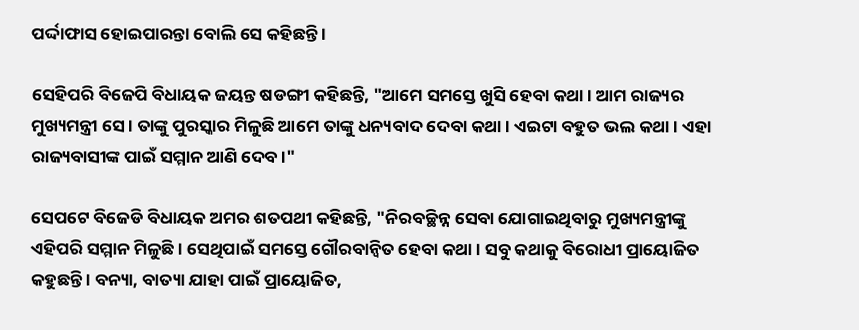ପର୍ଦ୍ଦାଫାସ ହୋଇପାରନ୍ତା ବୋଲି ସେ କହିଛନ୍ତି ।

ସେହିପରି ବିଜେପି ବିଧାୟକ ଜୟନ୍ତ ଷଡଙ୍ଗୀ କହିଛନ୍ତି, "ଆମେ ସମସ୍ତେ ଖୁସି ହେବା କଥା । ଆମ ରାଜ୍ୟର ମୁଖ୍ୟମନ୍ତ୍ରୀ ସେ । ତାଙ୍କୁ ପୁରସ୍କାର ମିଳୁଛି ଆମେ ତାଙ୍କୁ ଧନ୍ୟବାଦ ଦେବା କଥା । ଏଇଟା ବହୁତ ଭଲ କଥା । ଏହା ରାଜ୍ୟବାସୀଙ୍କ ପାଇଁ ସମ୍ମାନ ଆଣି ଦେବ ।"

ସେପଟେ ବିଜେଡି ବିଧାୟକ ଅମର ଶତପଥୀ କହିଛନ୍ତି, "ନିରବଚ୍ଛିନ୍ନ ସେବା ଯୋଗାଇଥିବାରୁ ମୁଖ୍ୟମନ୍ତ୍ରୀଙ୍କୁ ଏହିପରି ସମ୍ମାନ ମିଳୁଛି । ସେଥିପାଇଁ ସମସ୍ତେ ଗୌରବାନ୍ବିତ ହେବା କଥା । ସବୁ କଥାକୁ ବିରୋଧୀ ପ୍ରାୟୋଜିତ କହୁଛନ୍ତି । ବନ୍ୟା, ବାତ୍ୟା ଯାହା ପାଇଁ ପ୍ରାୟୋଜିତ,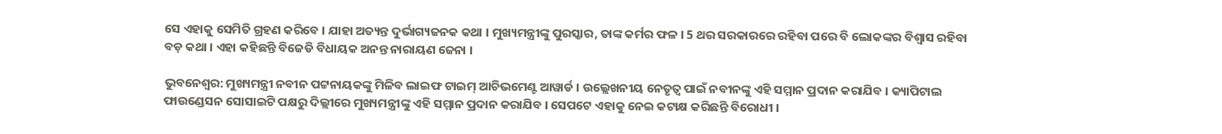ସେ ଏହାକୁ ସେମିତି ଗ୍ରହଣ କରିବେ । ଯାହା ଅତ୍ୟନ୍ତ ଦୁର୍ଭାଗ୍ୟଜନକ କଥା । ମୁଖ୍ୟମନ୍ତ୍ରୀଙ୍କୁ ପୁରସ୍କାର, ତାଙ୍କ କର୍ମର ଫଳ । 5 ଥର ସରକାରରେ ରହିବା ପରେ ବି ଲୋକଙ୍କର ବିଶ୍ବାସ ରହିବା ବଡ଼ କଥା । ଏହା କହିଛନ୍ତି ବିଜେଡି ବିଧାୟକ ଅନନ୍ତ ନାରାୟଣ ଜେନା ।

ଭୁବନେଶ୍ବର: ମୁଖ୍ୟମନ୍ତ୍ରୀ ନବୀନ ପଟ୍ଟନାୟକଙ୍କୁ ମିଳିବ ଲାଇଫ ଟାଇମ୍ ଆଚିଭମେଣ୍ଟ ଆୱାର୍ଡ । ଉଲ୍ଲେଖନୀୟ ନେତୃତ୍ବ ପାଇଁ ନବୀନଙ୍କୁ ଏହି ସମ୍ମାନ ପ୍ରଦାନ କରାଯିବ । କ୍ୟାପିଟାଲ ଫାଉଣ୍ଡେସନ ସୋସାଇଟି ପକ୍ଷରୁ ଦିଲ୍ଲୀରେ ମୁଖ୍ୟମନ୍ତ୍ରୀଙ୍କୁ ଏହି ସମ୍ମାନ ପ୍ରଦାନ କରାଯିବ । ସେପଟେ ଏହାକୁ ନେଇ କଟାକ୍ଷ କରିଛନ୍ତି ବିରୋଧୀ ।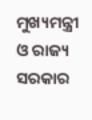ମୁଖ୍ୟମନ୍ତ୍ରୀ ଓ ରାଜ୍ୟ ସରକାର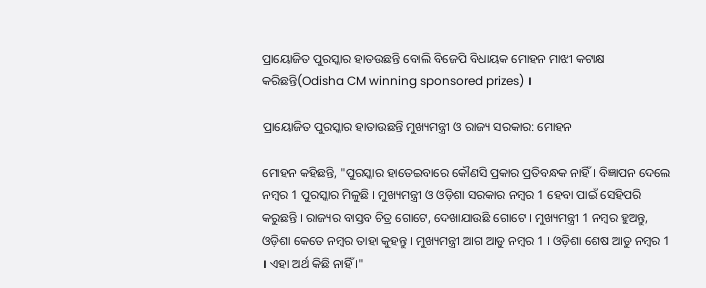ପ୍ରାୟୋଜିତ ପୁରସ୍କାର ହାତଉଛନ୍ତି ବୋଲି ବିଜେପି ବିଧାୟକ ମୋହନ ମାଝୀ କଟାକ୍ଷ କରିଛନ୍ତି(Odisha CM winning sponsored prizes) ।

ପ୍ରାୟୋଜିତ ପୁରସ୍କାର ହାତାଉଛନ୍ତି ମୁଖ୍ୟମନ୍ତ୍ରୀ ଓ ରାଜ୍ୟ ସରକାର: ମୋହନ

ମୋହନ କହିଛନ୍ତି, "ପୁରସ୍କାର ହାତେଇବାରେ କୌଣସି ପ୍ରକାର ପ୍ରତିବନ୍ଧକ ନାହିଁ । ବିଜ୍ଞାପନ ଦେଲେ ନମ୍ବର 1 ପୁରସ୍କାର ମିଳୁଛି । ମୁଖ୍ୟମନ୍ତ୍ରୀ ଓ ଓଡ଼ିଶା ସରକାର ନମ୍ବର 1 ହେବା ପାଇଁ ସେହିପରି କରୁଛନ୍ତି । ରାଜ୍ୟର ବାସ୍ତବ ଚିତ୍ର ଗୋଟେ, ଦେଖାଯାଉଛି ଗୋଟେ । ମୁଖ୍ୟମନ୍ତ୍ରୀ 1 ନମ୍ବର ହୁଅନ୍ତୁ, ଓଡ଼ିଶା କେତେ ନମ୍ବର ତାହା କୁହନ୍ତୁ । ମୁଖ୍ୟମନ୍ତ୍ରୀ ଆଗ ଆଡୁ ନମ୍ବର 1 । ଓଡ଼ିଶା ଶେଷ ଆଡୁ ନମ୍ବର 1 । ଏହା ଅର୍ଥ କିଛି ନାହିଁ ।"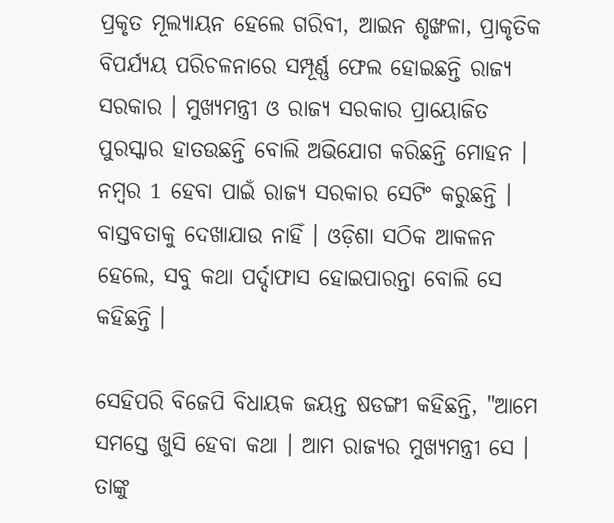ପ୍ରକୃତ ମୂଲ୍ୟାୟନ ହେଲେ ଗରିବୀ, ଆଇନ ଶୃଙ୍ଖଳା, ପ୍ରାକୃତିକ ବିପର୍ଯ୍ୟୟ ପରିଚଳନାରେ ସମ୍ପୂର୍ଣ୍ଣ ଫେଲ ହୋଇଛନ୍ତି ରାଜ୍ୟ ସରକାର । ମୁଖ୍ୟମନ୍ତ୍ରୀ ଓ ରାଜ୍ୟ ସରକାର ପ୍ରାୟୋଜିତ ପୁରସ୍କାର ହାତଉଛନ୍ତି ବୋଲି ଅଭିଯୋଗ କରିଛନ୍ତି ମୋହନ । ନମ୍ବର 1 ହେବା ପାଇଁ ରାଜ୍ୟ ସରକାର ସେଟିଂ କରୁଛନ୍ତି । ବାସ୍ତବତାକୁ ଦେଖାଯାଉ ନାହିଁ । ଓଡ଼ିଶା ସଠିକ ଆକଳନ ହେଲେ, ସବୁ କଥା ପର୍ଦ୍ଦାଫାସ ହୋଇପାରନ୍ତା ବୋଲି ସେ କହିଛନ୍ତି ।

ସେହିପରି ବିଜେପି ବିଧାୟକ ଜୟନ୍ତ ଷଡଙ୍ଗୀ କହିଛନ୍ତି, "ଆମେ ସମସ୍ତେ ଖୁସି ହେବା କଥା । ଆମ ରାଜ୍ୟର ମୁଖ୍ୟମନ୍ତ୍ରୀ ସେ । ତାଙ୍କୁ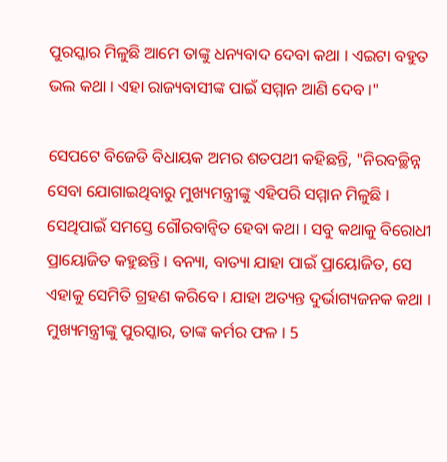ପୁରସ୍କାର ମିଳୁଛି ଆମେ ତାଙ୍କୁ ଧନ୍ୟବାଦ ଦେବା କଥା । ଏଇଟା ବହୁତ ଭଲ କଥା । ଏହା ରାଜ୍ୟବାସୀଙ୍କ ପାଇଁ ସମ୍ମାନ ଆଣି ଦେବ ।"

ସେପଟେ ବିଜେଡି ବିଧାୟକ ଅମର ଶତପଥୀ କହିଛନ୍ତି, "ନିରବଚ୍ଛିନ୍ନ ସେବା ଯୋଗାଇଥିବାରୁ ମୁଖ୍ୟମନ୍ତ୍ରୀଙ୍କୁ ଏହିପରି ସମ୍ମାନ ମିଳୁଛି । ସେଥିପାଇଁ ସମସ୍ତେ ଗୌରବାନ୍ବିତ ହେବା କଥା । ସବୁ କଥାକୁ ବିରୋଧୀ ପ୍ରାୟୋଜିତ କହୁଛନ୍ତି । ବନ୍ୟା, ବାତ୍ୟା ଯାହା ପାଇଁ ପ୍ରାୟୋଜିତ, ସେ ଏହାକୁ ସେମିତି ଗ୍ରହଣ କରିବେ । ଯାହା ଅତ୍ୟନ୍ତ ଦୁର୍ଭାଗ୍ୟଜନକ କଥା । ମୁଖ୍ୟମନ୍ତ୍ରୀଙ୍କୁ ପୁରସ୍କାର, ତାଙ୍କ କର୍ମର ଫଳ । 5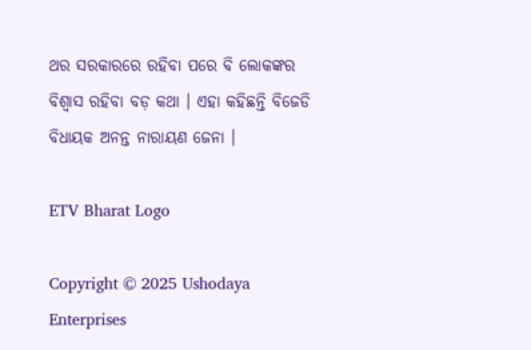ଥର ସରକାରରେ ରହିବା ପରେ ବି ଲୋକଙ୍କର ବିଶ୍ବାସ ରହିବା ବଡ଼ କଥା । ଏହା କହିଛନ୍ତି ବିଜେଡି ବିଧାୟକ ଅନନ୍ତ ନାରାୟଣ ଜେନା ।

ETV Bharat Logo

Copyright © 2025 Ushodaya Enterprises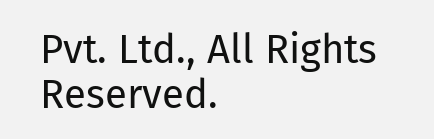Pvt. Ltd., All Rights Reserved.